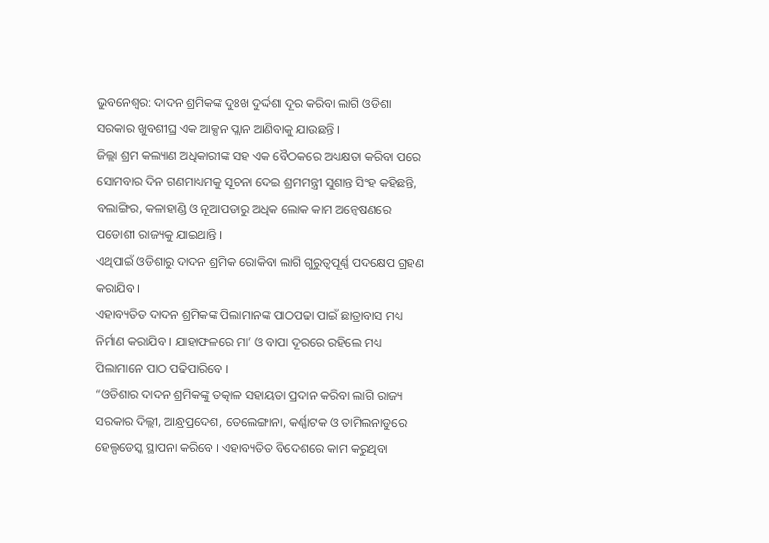ଭୁବନେଶ୍ୱର: ଦାଦନ ଶ୍ରମିକଙ୍କ ଦୁଃଖ ଦୁର୍ଦ୍ଦଶା ଦୂର କରିବା ଲାଗି ଓଡିଶା ସରକାର ଖୁବଶୀଘ୍ର ଏକ ଆକ୍ସନ ପ୍ଲାନ ଆଣିବାକୁ ଯାଉଛନ୍ତି ।
ଜିଲ୍ଲା ଶ୍ରମ କଲ୍ୟାଣ ଅଧିକାରୀଙ୍କ ସହ ଏକ ବୈଠକରେ ଅଧ୍ୟକ୍ଷତା କରିବା ପରେ ସୋମବାର ଦିନ ଗଣମାଧ୍ୟମକୁ ସୂଚନା ଦେଇ ଶ୍ରମମନ୍ତ୍ରୀ ସୁଶାନ୍ତ ସିଂହ କହିଛନ୍ତି, ବଲାଙ୍ଗିର, କଳାହାଣ୍ଡି ଓ ନୂଆପଡାରୁ ଅଧିକ ଲୋକ କାମ ଅନ୍ୱେଷଣରେ ପଡୋଶୀ ରାଜ୍ୟକୁ ଯାଇଥାନ୍ତି ।
ଏଥିପାଇଁ ଓଡିଶାରୁ ଦାଦନ ଶ୍ରମିକ ରୋକିବା ଲାଗି ଗୁରୁତ୍ୱପୂର୍ଣ୍ଣ ପଦକ୍ଷେପ ଗ୍ରହଣ କରାଯିବ ।
ଏହାବ୍ୟତିତ ଦାଦନ ଶ୍ରମିକଙ୍କ ପିଲାମାନଙ୍କ ପାଠପଢା ପାଇଁ ଛାତ୍ରାବାସ ମଧ୍ୟ ନିର୍ମାଣ କରାଯିବ । ଯାହାଫଳରେ ମା’ ଓ ବାପା ଦୂରରେ ରହିଲେ ମଧ୍ୟ ପିଲାମାନେ ପାଠ ପଢିପାରିବେ ।
“ଓଡିଶାର ଦାଦନ ଶ୍ରମିକଙ୍କୁ ତତ୍କାଳ ସହାୟତା ପ୍ରଦାନ କରିବା ଲାଗି ରାଜ୍ୟ ସରକାର ଦିଲ୍ଲୀ, ଆନ୍ଧ୍ରପ୍ରଦେଶ, ତେଲେଙ୍ଗାନା, କର୍ଣ୍ଣାଟକ ଓ ତାମିଲନାଡୁରେ ହେଲ୍ପଡେସ୍କ ସ୍ଥାପନା କରିବେ । ଏହାବ୍ୟତିତ ବିଦେଶରେ କାମ କରୁଥିବା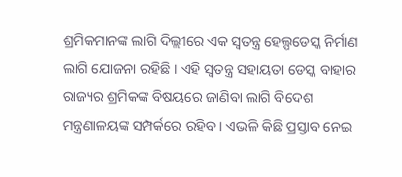ଶ୍ରମିକମାନଙ୍କ ଲାଗି ଦିଲ୍ଲୀରେ ଏକ ସ୍ୱତନ୍ତ୍ର ହେଲ୍ପଡେସ୍କ ନିର୍ମାଣ ଲାଗି ଯୋଜନା ରହିଛି । ଏହି ସ୍ୱତନ୍ତ୍ର ସହାୟତା ଡେସ୍କ ବାହାର ରାଜ୍ୟର ଶ୍ରମିକଙ୍କ ବିଷୟରେ ଜାଣିବା ଲାଗି ବିଦେଶ ମନ୍ତ୍ରଣାଳୟଙ୍କ ସମ୍ପର୍କରେ ରହିବ । ଏଭଳି କିଛି ପ୍ରସ୍ତାବ ନେଇ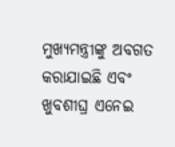ମୁଖ୍ୟମନ୍ତ୍ରୀଙ୍କୁ ଅବଗତ କରାଯାଇଛି ଏବଂ ଖୁବଶୀଘ୍ର ଏନେଇ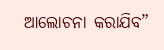ଆଲୋଚନା କରାଯିବ”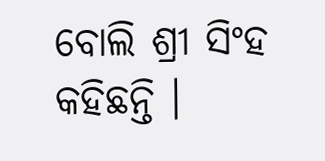ବୋଲି ଶ୍ରୀ ସିଂହ କହିଛନ୍ତି ।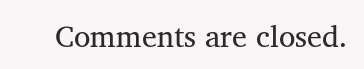Comments are closed.